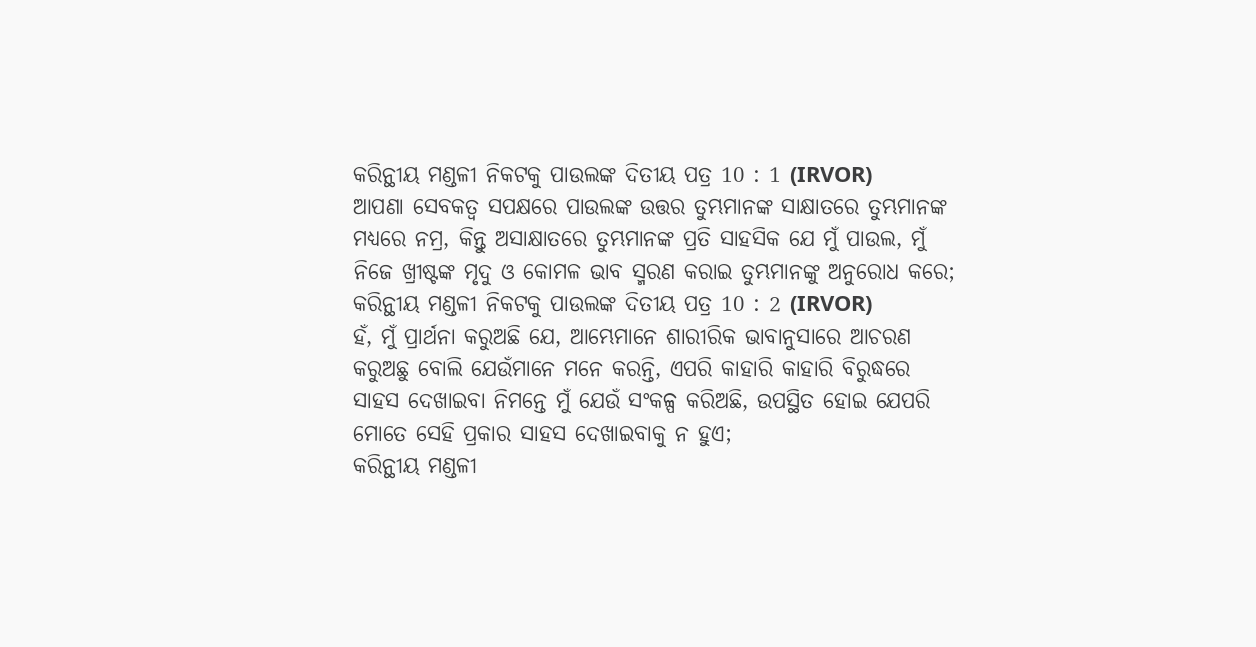କରିନ୍ଥୀୟ ମଣ୍ଡଳୀ ନିକଟକୁ ପାଉଲଙ୍କ ଦିତୀୟ ପତ୍ର 10 : 1 (IRVOR)
ଆପଣା ସେବକତ୍ୱ ସପକ୍ଷରେ ପାଉଲଙ୍କ ଉତ୍ତର ତୁମ୍ଭମାନଙ୍କ ସାକ୍ଷାତରେ ତୁମ୍ଭମାନଙ୍କ ମଧ୍ୟରେ ନମ୍ର, କିନ୍ତୁ ଅସାକ୍ଷାତରେ ତୁମ୍ଭମାନଙ୍କ ପ୍ରତି ସାହସିକ ଯେ ମୁଁ ପାଉଲ, ମୁଁ ନିଜେ ଖ୍ରୀଷ୍ଟଙ୍କ ମୃଦୁ ଓ କୋମଳ ଭାବ ସ୍ମରଣ କରାଇ ତୁମ୍ଭମାନଙ୍କୁ ଅନୁରୋଧ କରେ;
କରିନ୍ଥୀୟ ମଣ୍ଡଳୀ ନିକଟକୁ ପାଉଲଙ୍କ ଦିତୀୟ ପତ୍ର 10 : 2 (IRVOR)
ହଁ, ମୁଁ ପ୍ରାର୍ଥନା କରୁଅଛି ଯେ, ଆମ୍ଭେମାନେ ଶାରୀରିକ ଭାବାନୁସାରେ ଆଚରଣ କରୁଅଛୁ ବୋଲି ଯେଉଁମାନେ ମନେ କରନ୍ତି, ଏପରି କାହାରି କାହାରି ବିରୁଦ୍ଧରେ ସାହସ ଦେଖାଇବା ନିମନ୍ତେ ମୁଁ ଯେଉଁ ସଂକଳ୍ପ କରିଅଛି, ଉପସ୍ଥିତ ହୋଇ ଯେପରି ମୋତେ ସେହି ପ୍ରକାର ସାହସ ଦେଖାଇବାକୁ ନ ହୁଏ;
କରିନ୍ଥୀୟ ମଣ୍ଡଳୀ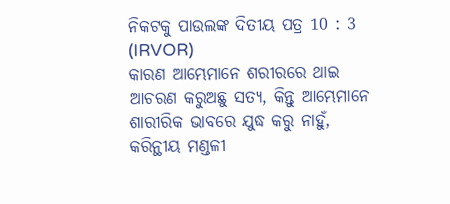ନିକଟକୁ ପାଉଲଙ୍କ ଦିତୀୟ ପତ୍ର 10 : 3 (IRVOR)
କାରଣ ଆମ୍ଭେମାନେ ଶରୀରରେ ଥାଇ ଆଚରଣ କରୁଅଛୁ ସତ୍ୟ, କିନ୍ତୁ ଆମ୍ଭେମାନେ ଶାରୀରିକ ଭାବରେ ଯୁଦ୍ଧ କରୁ ନାହୁଁ,
କରିନ୍ଥୀୟ ମଣ୍ଡଳୀ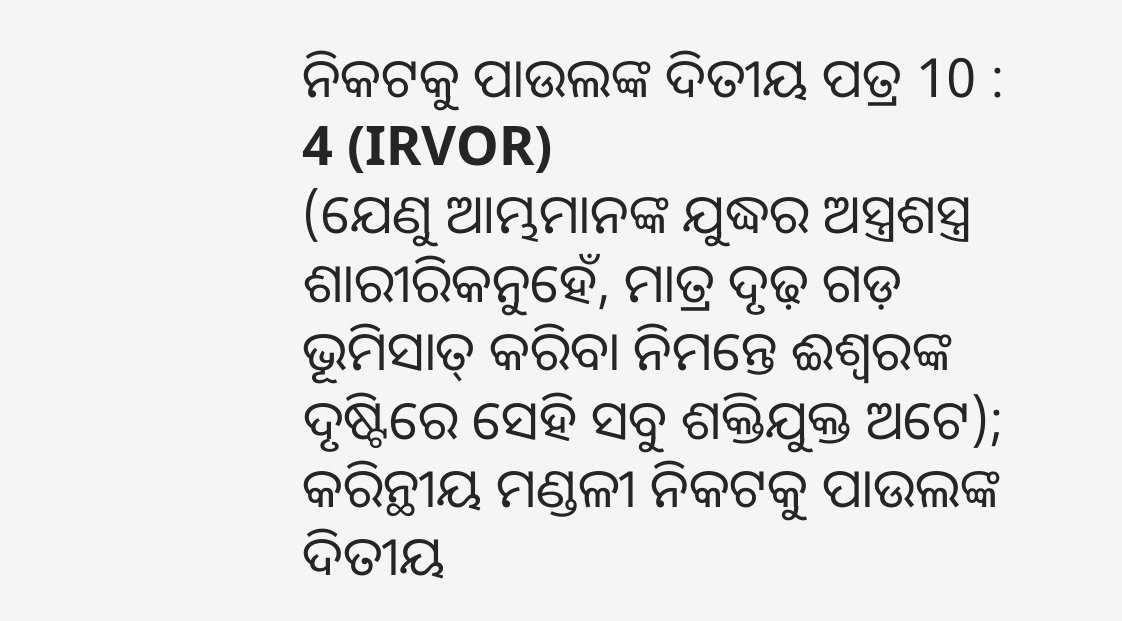ନିକଟକୁ ପାଉଲଙ୍କ ଦିତୀୟ ପତ୍ର 10 : 4 (IRVOR)
(ଯେଣୁ ଆମ୍ଭମାନଙ୍କ ଯୁଦ୍ଧର ଅସ୍ତ୍ରଶସ୍ତ୍ର ଶାରୀରିକନୁହେଁ, ମାତ୍ର ଦୃଢ଼ ଗଡ଼ ଭୂମିସାତ୍‍ କରିବା ନିମନ୍ତେ ଈଶ୍ୱରଙ୍କ ଦୃଷ୍ଟିରେ ସେହି ସବୁ ଶକ୍ତିଯୁକ୍ତ ଅଟେ);
କରିନ୍ଥୀୟ ମଣ୍ଡଳୀ ନିକଟକୁ ପାଉଲଙ୍କ ଦିତୀୟ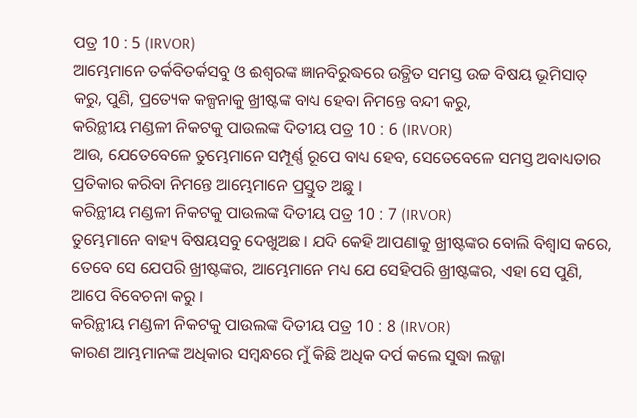ପତ୍ର 10 : 5 (IRVOR)
ଆମ୍ଭେମାନେ ତର୍କବିତର୍କସବୁ ଓ ଈଶ୍ୱରଙ୍କ ଜ୍ଞାନବିରୁଦ୍ଧରେ ଉତ୍ଥିତ ସମସ୍ତ ଉଚ୍ଚ ବିଷୟ ଭୂମିସାତ୍‍ କରୁ, ପୁଣି, ପ୍ରତ୍ୟେକ କଳ୍ପନାକୁ ଖ୍ରୀଷ୍ଟଙ୍କ ବାଧ୍ୟ ହେବା ନିମନ୍ତେ ବନ୍ଦୀ କରୁ,
କରିନ୍ଥୀୟ ମଣ୍ଡଳୀ ନିକଟକୁ ପାଉଲଙ୍କ ଦିତୀୟ ପତ୍ର 10 : 6 (IRVOR)
ଆଉ, ଯେତେବେଳେ ତୁମ୍ଭେମାନେ ସମ୍ପୂର୍ଣ୍ଣ ରୂପେ ବାଧ୍ୟ ହେବ, ସେତେବେଳେ ସମସ୍ତ ଅବାଧ୍ୟତାର ପ୍ରତିକାର କରିବା ନିମନ୍ତେ ଆମ୍ଭେମାନେ ପ୍ରସ୍ତୁତ ଅଛୁ ।
କରିନ୍ଥୀୟ ମଣ୍ଡଳୀ ନିକଟକୁ ପାଉଲଙ୍କ ଦିତୀୟ ପତ୍ର 10 : 7 (IRVOR)
ତୁମ୍ଭେମାନେ ବାହ୍ୟ ବିଷୟସବୁ ଦେଖୁଅଛ । ଯଦି କେହି ଆପଣାକୁ ଖ୍ରୀଷ୍ଟଙ୍କର ବୋଲି ବିଶ୍ୱାସ କରେ, ତେବେ ସେ ଯେପରି ଖ୍ରୀଷ୍ଟଙ୍କର, ଆମ୍ଭେମାନେ ମଧ୍ୟ ଯେ ସେହିପରି ଖ୍ରୀଷ୍ଟଙ୍କର, ଏହା ସେ ପୁଣି, ଆପେ ବିବେଚନା କରୁ ।
କରିନ୍ଥୀୟ ମଣ୍ଡଳୀ ନିକଟକୁ ପାଉଲଙ୍କ ଦିତୀୟ ପତ୍ର 10 : 8 (IRVOR)
କାରଣ ଆମ୍ଭମାନଙ୍କ ଅଧିକାର ସମ୍ବନ୍ଧରେ ମୁଁ କିଛି ଅଧିକ ଦର୍ପ କଲେ ସୁଦ୍ଧା ଲଜ୍ଜା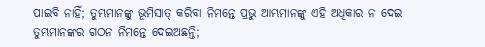ପାଇବି ନାହିଁ; ତୁମ୍ଭମାନଙ୍କୁ ଭୂମିସାତ୍‍ କରିବା ନିମନ୍ତେ ପ୍ରଭୁ ଆମ୍ଭମାନଙ୍କୁ ଏହି ଅଧିକାର ନ ଦେଇ ତୁମ୍ଭମାନଙ୍କର ଗଠନ ନିମନ୍ତେ ଦେଇଅଛନ୍ତି;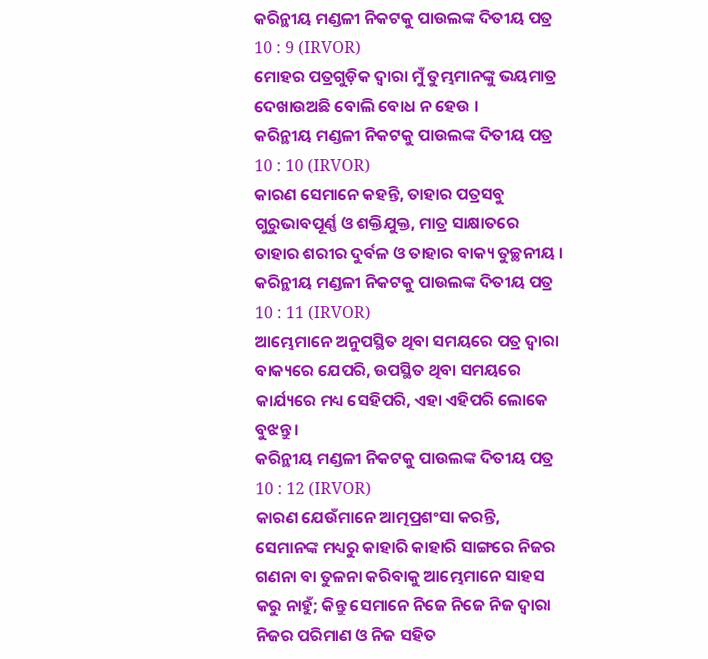କରିନ୍ଥୀୟ ମଣ୍ଡଳୀ ନିକଟକୁ ପାଉଲଙ୍କ ଦିତୀୟ ପତ୍ର 10 : 9 (IRVOR)
ମୋହର ପତ୍ରଗୁଡ଼ିକ ଦ୍ୱାରା ମୁଁ ତୁମ୍ଭମାନଙ୍କୁ ଭୟମାତ୍ର ଦେଖାଉଅଛି ବୋଲି ବୋଧ ନ ହେଉ ।
କରିନ୍ଥୀୟ ମଣ୍ଡଳୀ ନିକଟକୁ ପାଉଲଙ୍କ ଦିତୀୟ ପତ୍ର 10 : 10 (IRVOR)
କାରଣ ସେମାନେ କହନ୍ତି, ତାହାର ପତ୍ରସବୁ ଗୁରୁଭାବପୂର୍ଣ୍ଣ ଓ ଶକ୍ତିଯୁକ୍ତ, ମାତ୍ର ସାକ୍ଷାତରେ ତାହାର ଶରୀର ଦୁର୍ବଳ ଓ ତାହାର ବାକ୍ୟ ତୁଚ୍ଛନୀୟ ।
କରିନ୍ଥୀୟ ମଣ୍ଡଳୀ ନିକଟକୁ ପାଉଲଙ୍କ ଦିତୀୟ ପତ୍ର 10 : 11 (IRVOR)
ଆମ୍ଭେମାନେ ଅନୁପସ୍ଥିତ ଥିବା ସମୟରେ ପତ୍ର ଦ୍ୱାରା ବାକ୍ୟରେ ଯେପରି, ଉପସ୍ଥିତ ଥିବା ସମୟରେ କାର୍ଯ୍ୟରେ ମଧ୍ୟ ସେହିପରି, ଏହା ଏହିପରି ଲୋକେ ବୁଝନ୍ତୁ ।
କରିନ୍ଥୀୟ ମଣ୍ଡଳୀ ନିକଟକୁ ପାଉଲଙ୍କ ଦିତୀୟ ପତ୍ର 10 : 12 (IRVOR)
କାରଣ ଯେଉଁମାନେ ଆତ୍ମପ୍ରଶଂସା କରନ୍ତି, ସେମାନଙ୍କ ମଧ୍ୟରୁ କାହାରି କାହାରି ସାଙ୍ଗରେ ନିଜର ଗଣନା ବା ତୁଳନା କରିବାକୁ ଆମ୍ଭେମାନେ ସାହସ କରୁ ନାହୁଁ; କିନ୍ତୁ ସେମାନେ ନିଜେ ନିଜେ ନିଜ ଦ୍ୱାରା ନିଜର ପରିମାଣ ଓ ନିଜ ସହିତ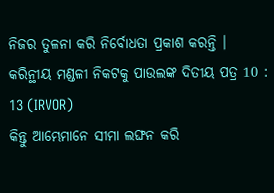ନିଜର ତୁଳନା କରି ନିର୍ବୋଧତା ପ୍ରକାଶ କରନ୍ତି ।
କରିନ୍ଥୀୟ ମଣ୍ଡଳୀ ନିକଟକୁ ପାଉଲଙ୍କ ଦିତୀୟ ପତ୍ର 10 : 13 (IRVOR)
କିନ୍ତୁ ଆମ୍ଭେମାନେ ସୀମା ଲଙ୍ଘନ କରି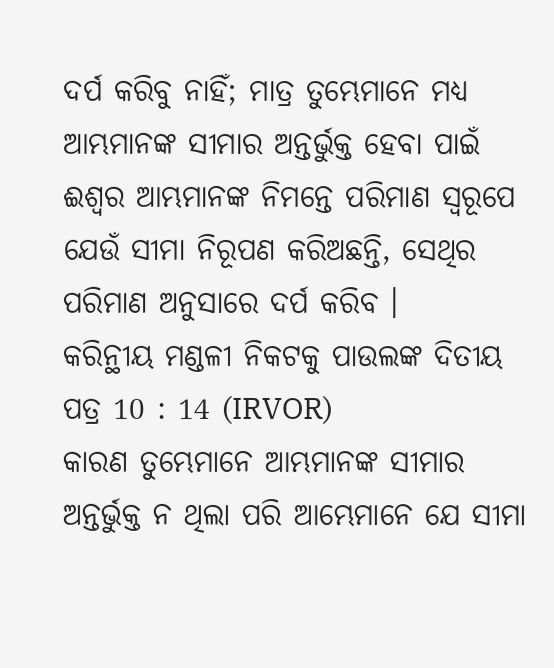ଦର୍ପ କରିବୁ ନାହିଁ; ମାତ୍ର ତୁମ୍ଭେମାନେ ମଧ୍ୟ ଆମ୍ଭମାନଙ୍କ ସୀମାର ଅନ୍ତର୍ଭୁକ୍ତ ହେବା ପାଇଁ ଈଶ୍ୱର ଆମ୍ଭମାନଙ୍କ ନିମନ୍ତେ ପରିମାଣ ସ୍ୱରୂପେ ଯେଉଁ ସୀମା ନିରୂପଣ କରିଅଛନ୍ତି, ସେଥିର ପରିମାଣ ଅନୁସାରେ ଦର୍ପ କରିବ ।
କରିନ୍ଥୀୟ ମଣ୍ଡଳୀ ନିକଟକୁ ପାଉଲଙ୍କ ଦିତୀୟ ପତ୍ର 10 : 14 (IRVOR)
କାରଣ ତୁମ୍ଭେମାନେ ଆମ୍ଭମାନଙ୍କ ସୀମାର ଅନ୍ତର୍ଭୁକ୍ତ ନ ଥିଲା ପରି ଆମ୍ଭେମାନେ ଯେ ସୀମା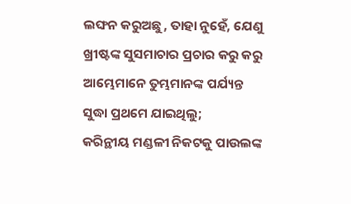ଲଙ୍ଘନ କରୁଅଛୁ, ତାହା ନୁହେଁ, ଯେଣୁ ଖ୍ରୀଷ୍ଟଙ୍କ ସୁସମାଚାର ପ୍ରଚାର କରୁ କରୁ ଆମ୍ଭେମାନେ ତୁମ୍ଭମାନଙ୍କ ପର୍ଯ୍ୟନ୍ତ ସୁଦ୍ଧା ପ୍ରଥମେ ଯାଇଥିଲୁ;
କରିନ୍ଥୀୟ ମଣ୍ଡଳୀ ନିକଟକୁ ପାଉଲଙ୍କ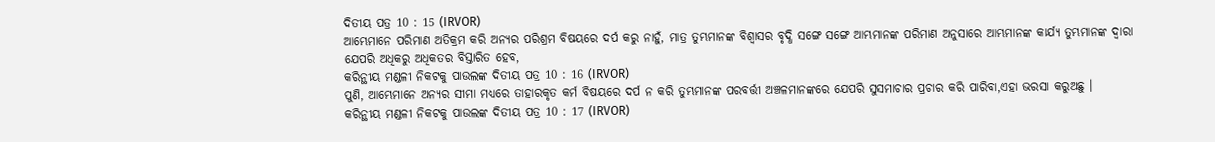ଦିତୀୟ ପତ୍ର 10 : 15 (IRVOR)
ଆମ୍ଭେମାନେ ପରିମାଣ ଅତିକ୍ରମ କରି ଅନ୍ୟର ପରିଶ୍ରମ ବିଷୟରେ ଦର୍ପ କରୁ ନାହୁଁ, ମାତ୍ର ତୁମ୍ଭମାନଙ୍କ ବିଶ୍ୱାସର ବୃଦ୍ଧି ସଙ୍ଗେ ସଙ୍ଗେ ଆମ୍ଭମାନଙ୍କ ପରିମାଣ ଅନୁସାରେ ଆମ୍ଭମାନଙ୍କ କାର୍ଯ୍ୟ ତୁମ୍ଭମାନଙ୍କ ଦ୍ୱାରା ଯେପରି ଅଧିକରୁ ଅଧିକତର ବିସ୍ତାରିତ ହେବ,
କରିନ୍ଥୀୟ ମଣ୍ଡଳୀ ନିକଟକୁ ପାଉଲଙ୍କ ଦିତୀୟ ପତ୍ର 10 : 16 (IRVOR)
ପୁଣି, ଆମ୍ଭେମାନେ ଅନ୍ୟର ସୀମା ମଧ୍ୟରେ ତାହାରକୃତ କର୍ମ ବିଷୟରେ ଦର୍ପ ନ କରି ତୁମ୍ଭମାନଙ୍କ ପରବର୍ତ୍ତୀ ଅଞ୍ଚଳମାନଙ୍କରେ ଯେପରି ସୁସମାଚାର ପ୍ରଚାର କରି ପାରିବା,ଏହା ଭରସା କରୁଅଛୁ ।
କରିନ୍ଥୀୟ ମଣ୍ଡଳୀ ନିକଟକୁ ପାଉଲଙ୍କ ଦିତୀୟ ପତ୍ର 10 : 17 (IRVOR)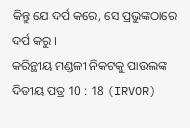କିନ୍ତୁ ଯେ ଦର୍ପ କରେ, ସେ ପ୍ରଭୁଙ୍କଠାରେ ଦର୍ପ କରୁ ।
କରିନ୍ଥୀୟ ମଣ୍ଡଳୀ ନିକଟକୁ ପାଉଲଙ୍କ ଦିତୀୟ ପତ୍ର 10 : 18 (IRVOR)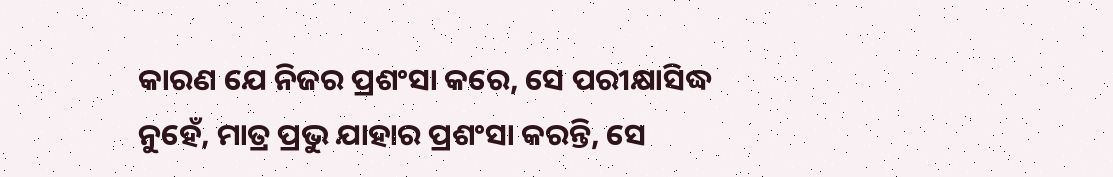କାରଣ ଯେ ନିଜର ପ୍ରଶଂସା କରେ, ସେ ପରୀକ୍ଷାସିଦ୍ଧ ନୁହେଁ, ମାତ୍ର ପ୍ରଭୁ ଯାହାର ପ୍ରଶଂସା କରନ୍ତି, ସେ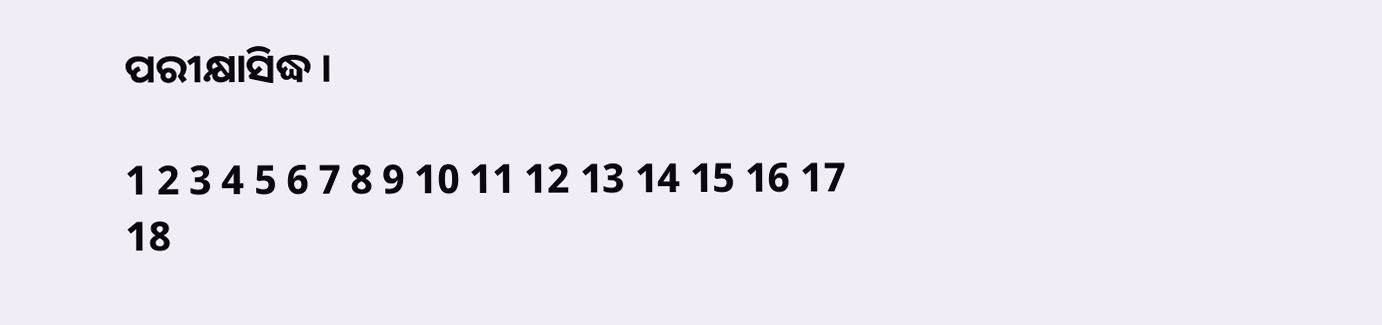ପରୀକ୍ଷାସିଦ୍ଧ ।

1 2 3 4 5 6 7 8 9 10 11 12 13 14 15 16 17 18